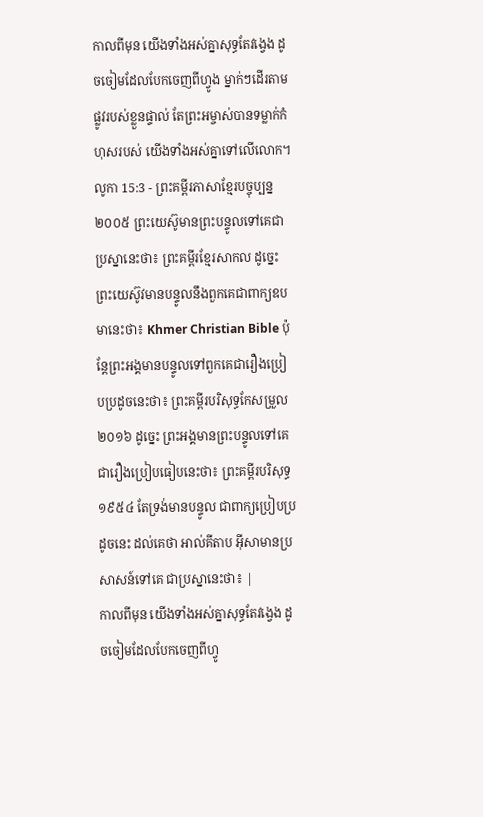កាលពីមុន យើងទាំងអស់គ្នាសុទ្ធតែវង្វេង ដូចចៀមដែលបែកចេញពីហ្វូង ម្នាក់ៗដើរតាមផ្លូវរបស់ខ្លួនផ្ទាល់ តែព្រះអម្ចាស់បានទម្លាក់កំហុសរបស់ យើងទាំងអស់គ្នាទៅលើលោក។
លូកា 15:3 - ព្រះគម្ពីរភាសាខ្មែរបច្ចុប្បន្ន ២០០៥ ព្រះយេស៊ូមានព្រះបន្ទូលទៅគេជាប្រស្នានេះថា៖ ព្រះគម្ពីរខ្មែរសាកល ដូច្នេះ ព្រះយេស៊ូវមានបន្ទូលនឹងពួកគេជាពាក្យឧបមានេះថា៖ Khmer Christian Bible ប៉ុន្ដែព្រះអង្គមានបន្ទូលទៅពួកគេជារឿងប្រៀបប្រដូចនេះថា៖ ព្រះគម្ពីរបរិសុទ្ធកែសម្រួល ២០១៦ ដូច្នេះ ព្រះអង្គមានព្រះបន្ទូលទៅគេ ជារឿងប្រៀបធៀបនេះថា៖ ព្រះគម្ពីរបរិសុទ្ធ ១៩៥៤ តែទ្រង់មានបន្ទូល ជាពាក្យប្រៀបប្រដូចនេះ ដល់គេថា អាល់គីតាប អ៊ីសាមានប្រសាសន៍ទៅគេ ជាប្រស្នានេះថា៖ |
កាលពីមុន យើងទាំងអស់គ្នាសុទ្ធតែវង្វេង ដូចចៀមដែលបែកចេញពីហ្វូ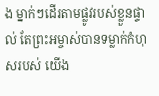ង ម្នាក់ៗដើរតាមផ្លូវរបស់ខ្លួនផ្ទាល់ តែព្រះអម្ចាស់បានទម្លាក់កំហុសរបស់ យើង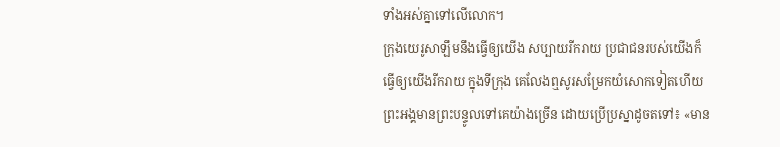ទាំងអស់គ្នាទៅលើលោក។
ក្រុងយេរូសាឡឹមនឹងធ្វើឲ្យយើង សប្បាយរីករាយ ប្រជាជនរបស់យើងក៏ធ្វើឲ្យយើងរីករាយ ក្នុងទីក្រុង គេលែងឮសូរសម្រែកយំសោកទៀតហើយ
ព្រះអង្គមានព្រះបន្ទូលទៅគេយ៉ាងច្រើន ដោយប្រើប្រស្នាដូចតទៅ៖ «មាន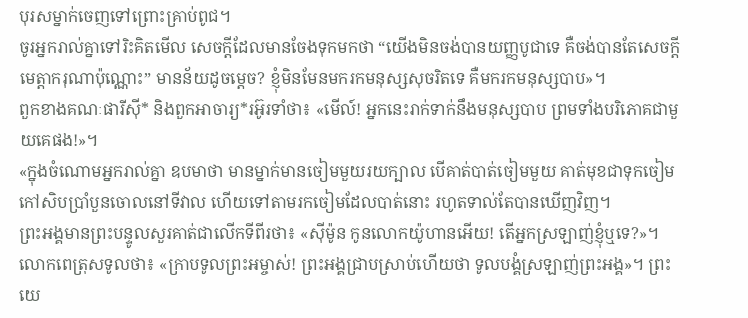បុរសម្នាក់ចេញទៅព្រោះគ្រាប់ពូជ។
ចូរអ្នករាល់គ្នាទៅរិះគិតមើល សេចក្ដីដែលមានចែងទុកមកថា “យើងមិនចង់បានយញ្ញបូជាទេ គឺចង់បានតែសេចក្ដីមេត្តាករុណាប៉ុណ្ណោះ” មានន័យដូចម្ដេច? ខ្ញុំមិនមែនមករកមនុស្សសុចរិតទេ គឺមករកមនុស្សបាប»។
ពួកខាងគណៈផារីស៊ី* និងពួកអាចារ្យ*រអ៊ូរទាំថា៖ «មើល៍! អ្នកនេះរាក់ទាក់នឹងមនុស្សបាប ព្រមទាំងបរិភោគជាមួយគេផង!»។
«ក្នុងចំណោមអ្នករាល់គ្នា ឧបមាថា មានម្នាក់មានចៀមមួយរយក្បាល បើគាត់បាត់ចៀមមួយ គាត់មុខជាទុកចៀមកៅសិបប្រាំបួនចោលនៅទីវាល ហើយទៅតាមរកចៀមដែលបាត់នោះ រហូតទាល់តែបានឃើញវិញ។
ព្រះអង្គមានព្រះបន្ទូលសួរគាត់ជាលើកទីពីរថា៖ «ស៊ីម៉ូន កូនលោកយ៉ូហានអើយ! តើអ្នកស្រឡាញ់ខ្ញុំឬទេ?»។ លោកពេត្រុសទូលថា៖ «ក្រាបទូលព្រះអម្ចាស់! ព្រះអង្គជ្រាបស្រាប់ហើយថា ទូលបង្គំស្រឡាញ់ព្រះអង្គ»។ ព្រះយេ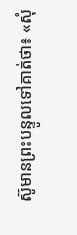ស៊ូមានព្រះបន្ទូលទៅគាត់ថា៖ «សុំ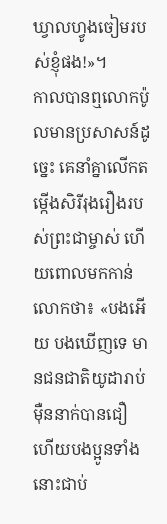ឃ្វាលហ្វូងចៀមរបស់ខ្ញុំផង!»។
កាលបានឮលោកប៉ូលមានប្រសាសន៍ដូច្នេះ គេនាំគ្នាលើកតម្កើងសិរីរុងរឿងរបស់ព្រះជាម្ចាស់ ហើយពោលមកកាន់លោកថា៖ «បងអើយ បងឃើញទេ មានជនជាតិយូដារាប់ម៉ឺននាក់បានជឿ ហើយបងប្អូនទាំងនោះជាប់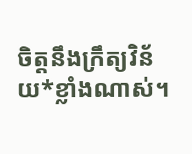ចិត្តនឹងក្រឹត្យវិន័យ*ខ្លាំងណាស់។